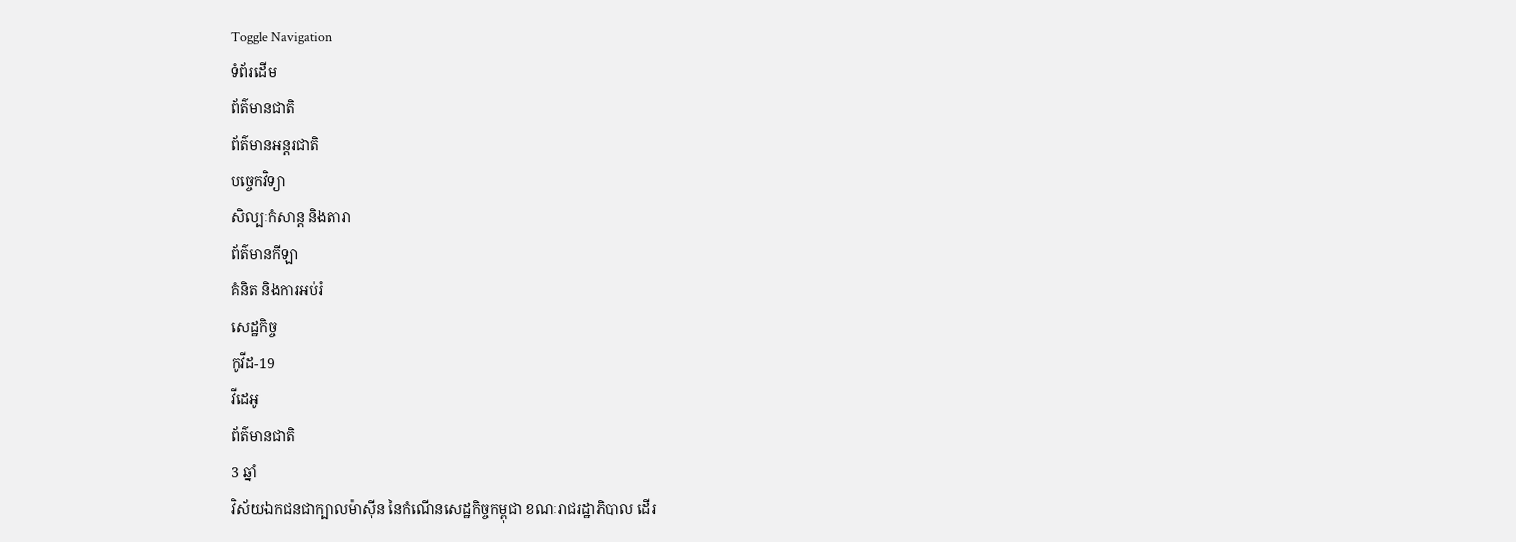Toggle Navigation
ទំព័រដើម
ព័ត៌មានជាតិ
ព័ត៌មានអន្តរជាតិ
បច្ចេកវិទ្យា
សិល្បៈកំសាន្ត និងតារា
ព័ត៌មានកីឡា
គំនិត និងការអប់រំ
សេដ្ឋកិច្ច
កូវីដ-19
វីដេអូ
ព័ត៌មានជាតិ
3 ឆ្នាំ
វិស័យឯកជនជាក្បាលម៉ាស៊ីន នៃកំណើនសេដ្ឋកិច្ចកម្ពុជា ខណៈរាជរដ្ឋាភិបាល ដើរ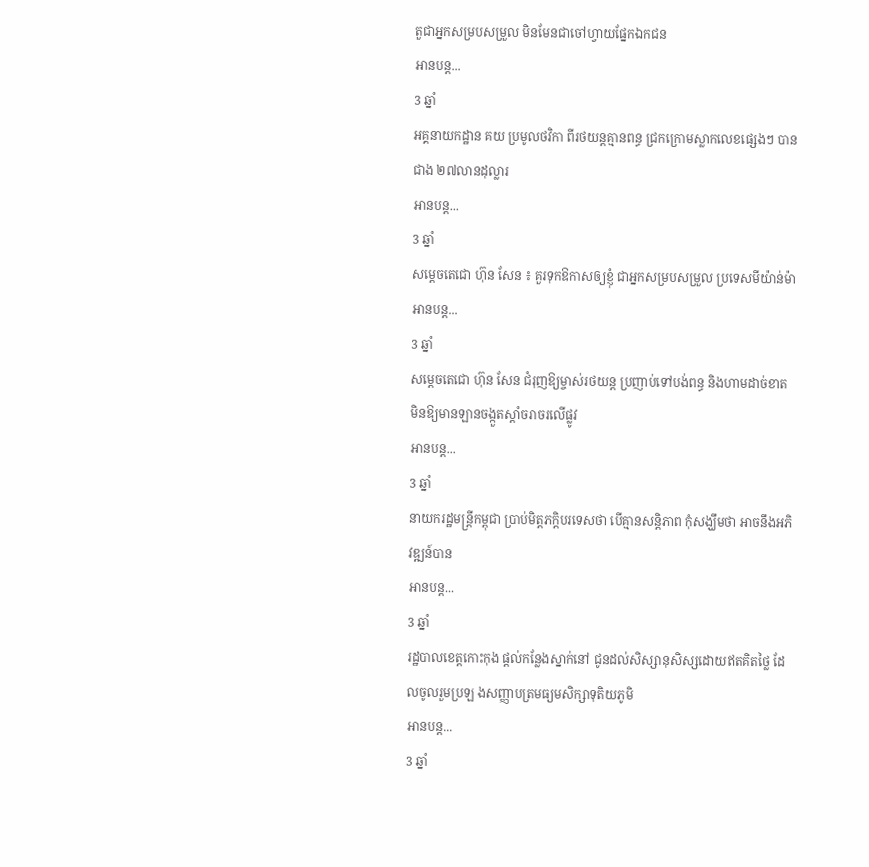តួជាអ្នកសម្របសម្រួល មិនមែនជាចៅហ្វាយផ្នែកឯកជន
អានបន្ត...
3 ឆ្នាំ
អគ្គនាយកដ្ឋាន គយ ប្រមូលថវិកា ពីរថយន្តគ្មានពន្ធ ជ្រកក្រោមស្លាកលេខផ្សេងៗ បានជាង ២៧លានដុល្លារ
អានបន្ត...
3 ឆ្នាំ
សម្តេចតេជោ ហ៊ុន សែន ៖ គួរទុកឱកាសឲ្យខ្ញុំ ជាអ្នកសម្របសម្រួល ប្រទេសមីយ៉ាន់ម៉ា
អានបន្ត...
3 ឆ្នាំ
សម្ដេចតេជោ ហ៊ុន សែន ជំរុញឱ្យម្ចាស់រថយន្ដ ប្រញាប់ទៅបង់ពន្ធ និងហាមដាច់ខាត មិនឱ្យមានឡានចង្កួតស្ដាំចរាចរលើផ្លូវ
អានបន្ត...
3 ឆ្នាំ
នាយករដ្ឋមន្ដ្រីកម្ពុជា ប្រាប់មិត្តភក្តិបរទេសថា បើគ្មានសន្ដិភាព កុំសង្ឃឹមថា អាចនឹងអភិវឌ្ឍន៍បាន
អានបន្ត...
3 ឆ្នាំ
រដ្ឋបាលខេត្តកោះកុង ផ្តល់កន្លែងស្នាក់នៅ ជូនដល់សិស្សានុសិស្សដោយឥតគិតថ្លៃ ដែលចូលរួមប្រឡ ងសញ្ញាបត្រមធ្យមសិក្សាទុតិយភូមិ
អានបន្ត...
3 ឆ្នាំ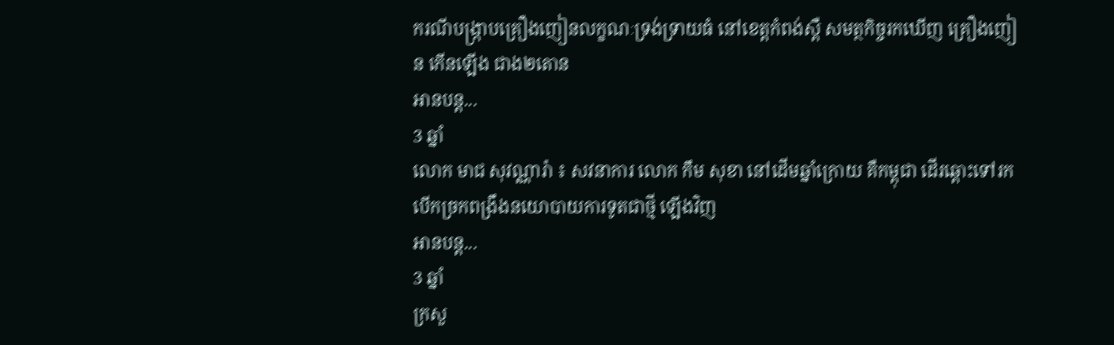ករណីបង្ក្រាបគ្រឿងញៀនលក្ខណៈទ្រង់ទ្រាយធំ នៅខេត្តកំពង់ស្ពឺ សមត្ថកិច្ចរកឃើញ គ្រឿងញៀន កើនឡើង ជាង២តោន
អានបន្ត...
3 ឆ្នាំ
លោក មាជ សុវណ្ណារ៉ា ៖ សវនាការ លោក កឹម សុខា នៅដើមឆ្នាំក្រោយ គឺកម្ពុជា ដើរឆ្ពោះទៅរកបើកច្រកពង្រឹងនយោបាយការទូតជាថ្មី ឡើងវិញ
អានបន្ត...
3 ឆ្នាំ
ក្រសួ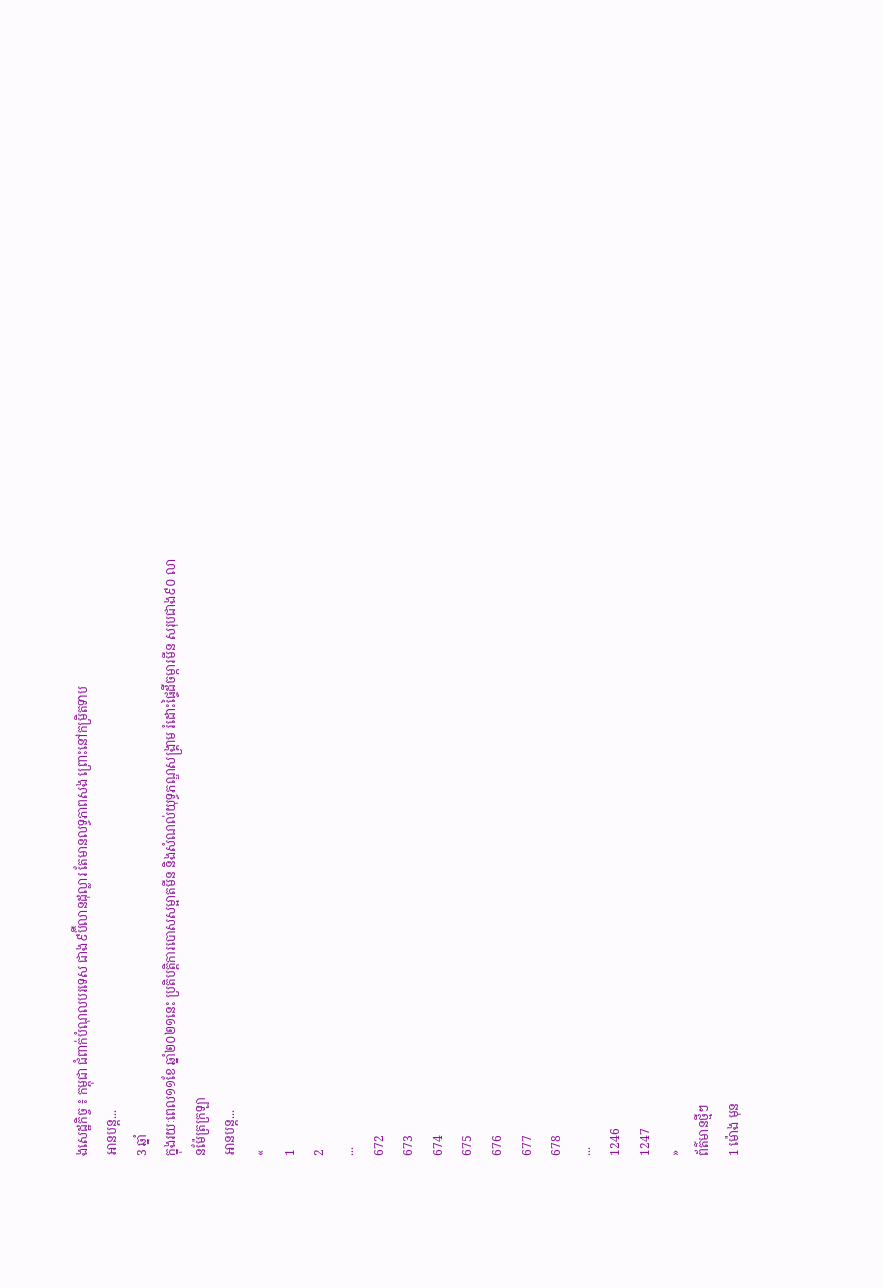ងសេដ្ឋកិច្ច ៖ កម្ពុជា ជំពាក់បំណុលបរទេស ជាង៩ប៊ីលានដុល្លារ តែមានលទ្ធភាពសង ព្រោះនៅកម្រិតទាប
អានបន្ត...
3 ឆ្នាំ
ក្នុងរយៈពេល១១ខែ ឆ្នាំ២០២១នេះ ប្រតិបត្តិការបោសសម្អាតមីន និងសំណល់យុទ្ធភណ្ឌសង្គ្រាម រំដោះផ្ទៃដីចម្ការមីន សរុបជាង៩០ លានម៉ែត្រក្រឡា
អានបន្ត...
«
1
2
...
672
673
674
675
676
677
678
...
1246
1247
»
ព័ត៌មានថ្មីៗ
1 ម៉ោង មុន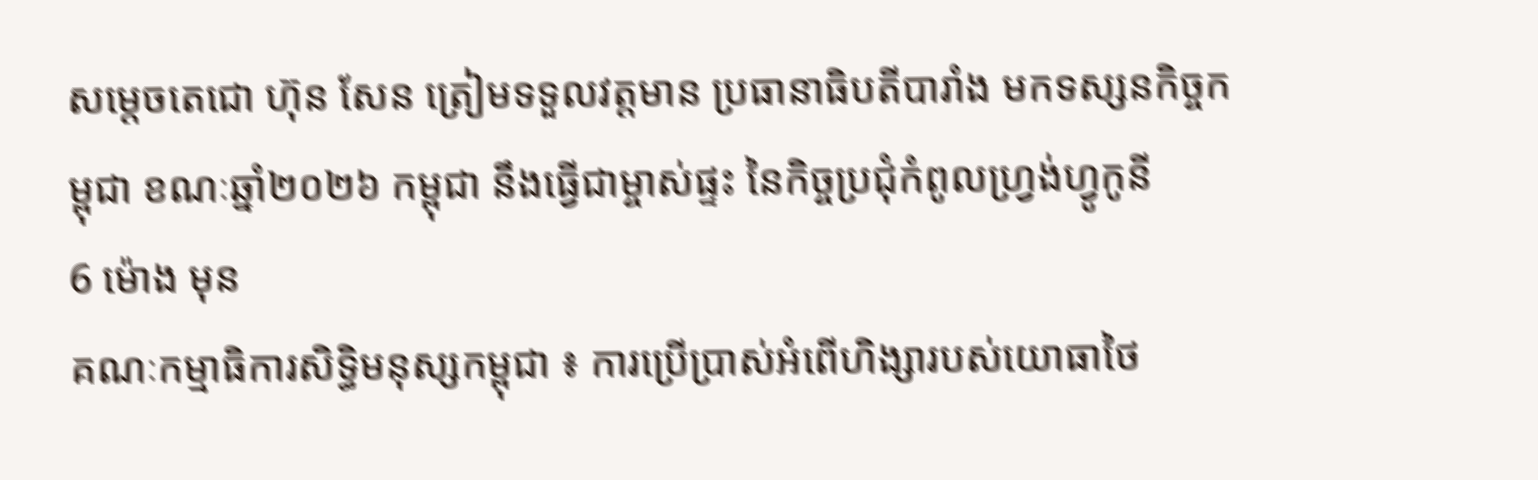សម្តេចតេជោ ហ៊ុន សែន ត្រៀមទទួលវត្តមាន ប្រធានាធិបតីបារាំង មកទស្សនកិច្ចកម្ពុជា ខណៈឆ្នាំ២០២៦ កម្ពុជា នឹងធ្វើជាម្ចាស់ផ្ទះ នៃកិច្ចប្រជុំកំពូលហ្រ្វង់ហ្វូកូនី
6 ម៉ោង មុន
គណៈកម្មាធិការសិទ្ធិមនុស្សកម្ពុជា ៖ ការប្រើប្រាស់អំពើហិង្សារបស់យោធាថៃ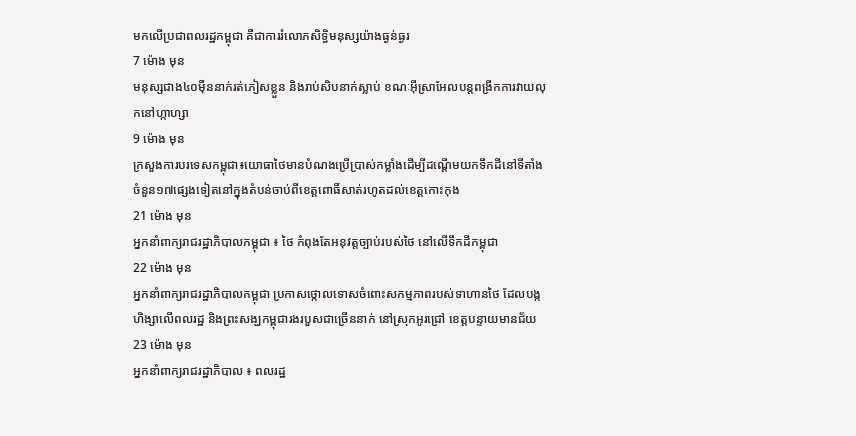មកលើប្រជាពលរដ្ឋកម្ពុជា គឺជាការរំលោភសិទ្ធិមនុស្សយ៉ាងធ្ងន់ធ្ងរ
7 ម៉ោង មុន
មនុស្សជាង៤០ម៉ឺននាក់រត់ភៀសខ្លួន និងរាប់សិបនាក់ស្លាប់ ខណៈអ៊ីស្រាអែលបន្តពង្រីកការវាយលុកនៅហ្កាហ្សា
9 ម៉ោង មុន
ក្រសួងការបរទេសកម្ពុជា៖យោធាថៃមានបំណងប្រើប្រាស់កម្លាំងដើម្បីដណ្តើមយកទឹកដីនៅទីតាំងចំនួន១៧ផ្សេងទៀតនៅក្នុងតំបន់ចាប់ពីខេត្តពោធិ៍សាត់រហូតដល់ខេត្តកោះកុង
21 ម៉ោង មុន
អ្នកនាំពាក្យរាជរដ្ឋាភិបាលកម្ពុជា ៖ ថៃ កំពុងតែអនុវត្តច្បាប់របស់ថៃ នៅលើទឹកដីកម្ពុជា
22 ម៉ោង មុន
អ្នកនាំពាក្យរាជរដ្ឋាភិបាលកម្ពុជា ប្រកាសថ្កោលទោសចំពោះសកម្មភាពរបស់ទាហានថៃ ដែលបង្កហិង្សាលើពលរដ្ឋ និងព្រះសង្ឃកម្ពុជារងរបួសជាច្រើននាក់ នៅស្រុកអូរជ្រៅ ខេត្តបន្ទាយមានជ័យ
23 ម៉ោង មុន
អ្នកនាំពាក្យរាជរដ្ឋាភិបាល ៖ ពលរដ្ឋ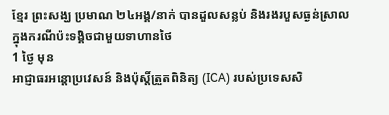ខ្មែរ ព្រះសង្ឃ ប្រមាណ ២៤អង្គ/នាក់ បានដួលសន្លប់ និងរងរបួសធ្ងន់ស្រាល ក្នុងករណីប៉ះទង្គិចជាមួយទាហានថៃ
1 ថ្ងៃ មុន
អាជ្ញាធរអន្តោប្រវេសន៍ និងប៉ុស្តិ៍ត្រួតពិនិត្យ (ICA) របស់ប្រទេសសិ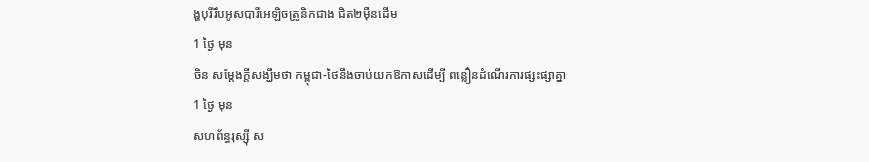ង្ហបុរីរឹបអូសបារីអេឡិចត្រូនិកជាង ជិត២ម៉ឺនដើម
1 ថ្ងៃ មុន
ចិន សម្តែងក្តីសង្ឃឹមថា កម្ពុជា-ថៃនឹងចាប់យកឱកាសដើម្បី ពន្លឿនដំណើរការផ្សះផ្សាគ្នា
1 ថ្ងៃ មុន
សហព័ន្ធរុស្ស៊ី ស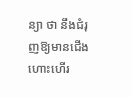ន្យា ថា នឹងជំរុញឱ្យមានជើងហោះហើរ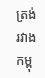ត្រង់រវាងកម្ពុ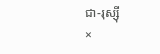ជា-រុស្ស៊ី
×